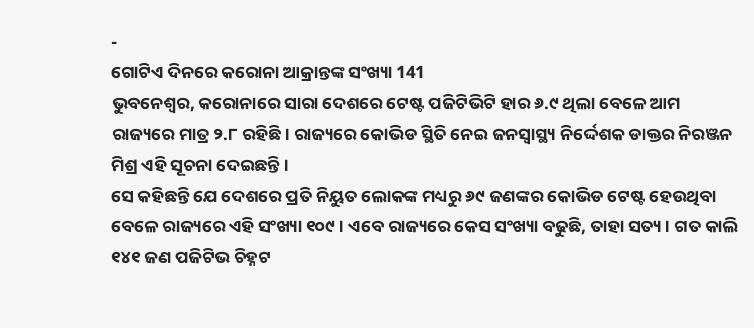-
ଗୋଟିଏ ଦିନରେ କରୋନା ଆକ୍ରାନ୍ତଙ୍କ ସଂଖ୍ୟା 141
ଭୁବନେଶ୍ୱର, କରୋନାରେ ସାରା ଦେଶରେ ଟେଷ୍ଟ ପଜିଟିଭିଟି ହାର ୬.୯ ଥିଲା ବେଳେ ଆମ ରାଜ୍ୟରେ ମାତ୍ର ୨.୮ ରହିଛି । ରାଜ୍ୟରେ କୋଭିଡ ସ୍ଥିତି ନେଇ ଜନସ୍ବାସ୍ଥ୍ୟ ନିର୍ଦ୍ଦେଶକ ଡାକ୍ତର ନିରଞ୍ଜନ ମିଶ୍ର ଏହି ସୂଚନା ଦେଇଛନ୍ତି ।
ସେ କହିଛନ୍ତି ଯେ ଦେଶରେ ପ୍ରତି ନିୟୁତ ଲୋକଙ୍କ ମଧ୍ୟରୁ ୬୯ ଜଣଙ୍କର କୋଭିଡ ଟେଷ୍ଟ ହେଉଥିବା ବେଳେ ରାଜ୍ୟରେ ଏହି ସଂଖ୍ୟା ୧୦୯ । ଏବେ ରାଜ୍ୟରେ କେସ ସଂଖ୍ୟା ବଢୁଛି, ତାହା ସତ୍ୟ । ଗତ କାଲି ୧୪୧ ଜଣ ପଜିଟିଭ ଚିହ୍ନଟ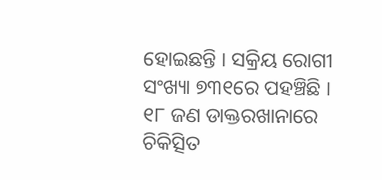ହୋଇଛନ୍ତି । ସକ୍ରିୟ ରୋଗୀ ସଂଖ୍ୟା ୭୩୧ରେ ପହଞ୍ଚିଛି । ୧୮ ଜଣ ଡାକ୍ତରଖାନାରେ ଚିକିତ୍ସିତ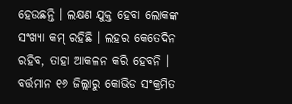ହେଉଛନ୍ତି । ଲକ୍ଷଣ ଯୁକ୍ତ ହେବା ଲୋକଙ୍କ ସଂଖ୍ୟା କମ୍ ରହିଛି । ଲହର କେତେଦିନ ରହିବ, ତାହା ଆକଳନ କରି ହେବନି । ବର୍ତ୍ତମାନ ୧୬ ଜିଲ୍ଲାରୁ କୋଭିଡ ସଂକ୍ରମିତ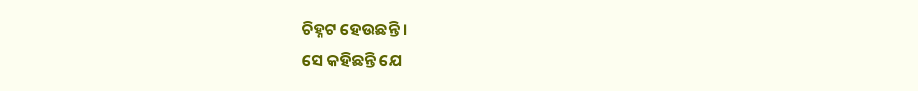ଚିହ୍ନଟ ହେଉଛନ୍ତି ।
ସେ କହିଛନ୍ତି ଯେ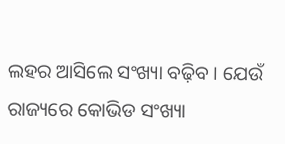ଲହର ଆସିଲେ ସଂଖ୍ୟା ବଢ଼ିବ । ଯେଉଁ ରାଜ୍ୟରେ କୋଭିଡ ସଂଖ୍ୟା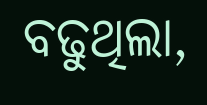ବଢୁଥିଲା,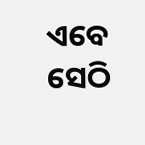ଏବେ ସେଠି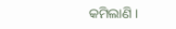କମିଲାଣି ।